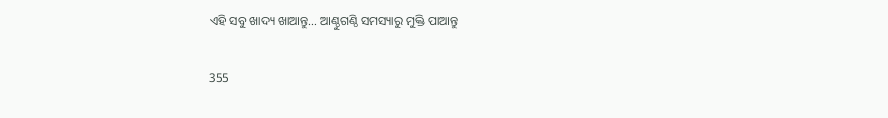ଏହି ସବୁ ଖାଦ୍ୟ ଖାଆନ୍ତୁ… ଆଣ୍ଠୁଗଣ୍ଠି ସମସ୍ୟାରୁ ମୁକ୍ତି ପାଆନ୍ତୁ

355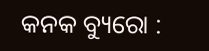କନକ ବ୍ୟୁରୋ :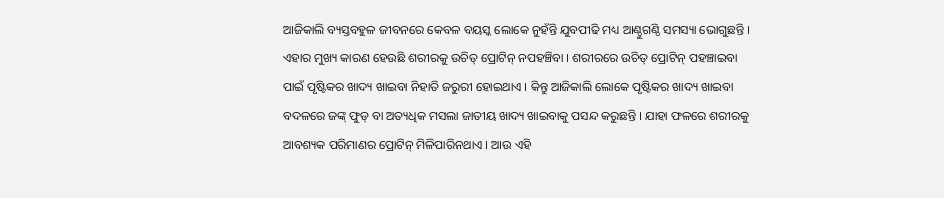ଆଜିକାଲି ବ୍ୟସ୍ତବହୁଳ ଜୀବନରେ କେବଳ ବୟସ୍କ ଲୋକେ ନୁହଁନ୍ତି ଯୁବପୀଢି ମଧ୍ୟ ଆଣ୍ଠୁଗଣ୍ଠି ସମସ୍ୟା ଭୋଗୁଛନ୍ତି । ଏହାର ମୁଖ୍ୟ କାରଣ ହେଉଛି ଶରୀରକୁ ଉଚିତ୍ ପ୍ରୋଟିନ୍ ନପହଞ୍ଚିବା । ଶରୀରରେ ଉଚିତ୍ ପ୍ରୋଟିନ୍ ପହଞ୍ଚାଇବା ପାଇଁ ପୃଷ୍ଟିକର ଖାଦ୍ୟ ଖାଇବା ନିହାତି ଜରୁରୀ ହୋଇଥାଏ । କିନ୍ତୁ ଆଜିକାଲି ଲୋକେ ପୃଷ୍ଟିକର ଖାଦ୍ୟ ଖାଇବା ବଦଳରେ ଜଙ୍କ୍ ଫୁଡ୍ ବା ଅତ୍ୟଧିକ ମସଲା ଜାତୀୟ ଖାଦ୍ୟ ଖାଇବାକୁ ପସନ୍ଦ କରୁଛନ୍ତି । ଯାହା ଫଳରେ ଶରୀରକୁ ଆବଶ୍ୟକ ପରିମାଣର ପ୍ରୋଟିନ୍ ମିଳିପାରିନଥାଏ । ଆଉ ଏହି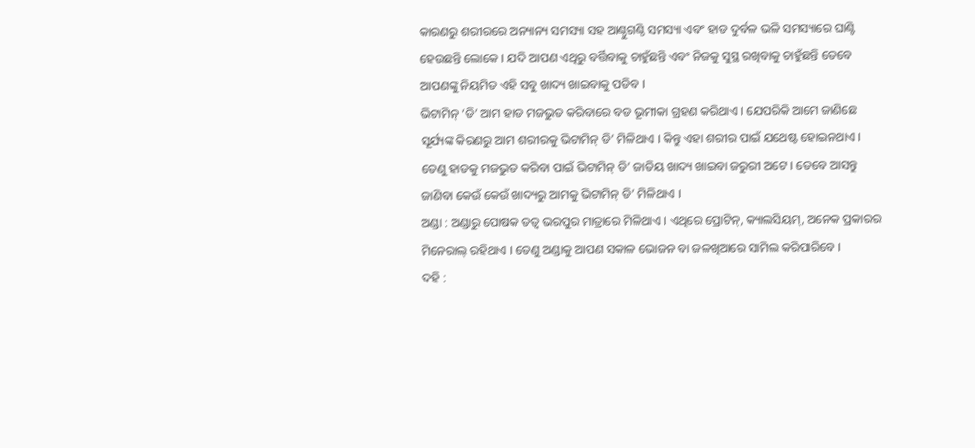କାରଣରୁ ଶରୀରରେ ଅନ୍ୟାନ୍ୟ ସମସ୍ୟା ସହ ଆଣ୍ଠୁଗଣ୍ଠି ସମସ୍ୟା ଏବଂ ହାଡ ଦୁର୍ବଳ ଭଳି ସମସ୍ୟାରେ ଘାଣ୍ଟି ହେଉଛନ୍ତି ଲୋକେ । ଯଦି ଆପଣ ଏଥିରୁ ବର୍ତ୍ତିବାକୁ ଚାହୁଁଛନ୍ତି ଏବଂ ନିଜକୁ ସୁସ୍ଥ ରଖିବାକୁ ଚାହୁଁଛନ୍ତି ତେବେ ଆପଣଙ୍କୁ ନିୟମିତ ଏହି ସବୁ ଖାଦ୍ୟ ଖାଇବାକୁ ପଡିବ ।
ଭିଟାମିନ୍ ‘ଡି’ ଆମ ହାଡ ମଜଭୁତ କରିବାରେ ବଡ ଭୂମୀକା ଗ୍ରହଣ କରିଥାଏ । ଯେପରିକି ଆମେ ଜାଣିଛେ ସୂର୍ଯ୍ୟଙ୍କ କିରଣରୁ ଆମ ଶରୀରକୁ ଭିଟାମିନ୍ ଡି’ ମିଳିଥାଏ । କିନ୍ତୁ ଏହା ଶରୀର ପାଇଁ ଯଥେଷ୍ଟ ହୋଇନଥାଏ । ତେଣୁ ହାଡକୁ ମଜଭୁତ କରିବା ପାଇଁ ଭିଟାମିନ୍ ଡି’ ଜାତିୟ ଖାଦ୍ୟ ଖାଇବା ଜରୁରୀ ଅଟେ । ତେବେ ଆସନ୍ତୁ ଜାଣିବା କେଉଁ କେଉଁ ଖାଦ୍ୟରୁ ଆମକୁ ଭିଟାମିନ୍ ଡି’ ମିଳିଥାଏ ।
ଅଣ୍ଡା : ଅଣ୍ଡାରୁ ପୋଷକ ତତ୍ୱ ଭରପୁର ମାତ୍ରାରେ ମିଳିଥାଏ । ଏଥିରେ ପ୍ରୋଟିନ୍, କ୍ୟାଲସିୟମ୍, ଅନେକ ପ୍ରକାରର ମିନେରାଲ୍ ରହିଥାଏ । ତେଣୁ ଅଣ୍ଡାକୁ ଆପଣ ସକାଳ ଭୋଜନ ବା ଜଳଖିଆରେ ସାମିଲ କରିପାରିବେ ।
ଦହି :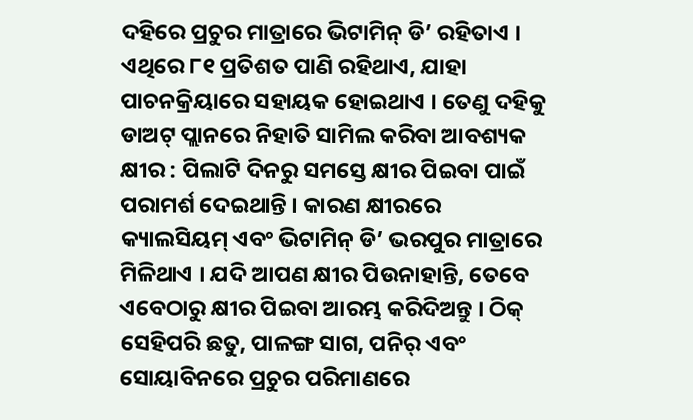ଦହିରେ ପ୍ରଚୁର ମାତ୍ରାରେ ଭିଟାମିନ୍ ଡି’ ରହିତାଏ । ଏଥିରେ ୮୧ ପ୍ରତିଶତ ପାଣି ରହିଥାଏ, ଯାହା ପାଚନକ୍ରିୟାରେ ସହାୟକ ହୋଇଥାଏ । ତେଣୁ ଦହିକୁ ଡାଅଟ୍ ପ୍ଲାନରେ ନିହାତି ସାମିଲ କରିବା ଆବଶ୍ୟକ
କ୍ଷୀର : ପିଲାଟି ଦିନରୁ ସମସ୍ତେ କ୍ଷୀର ପିଇବା ପାଇଁ ପରାମର୍ଶ ଦେଇଥାନ୍ତି । କାରଣ କ୍ଷୀରରେ କ୍ୟାଲସିୟମ୍ ଏବଂ ଭିଟାମିନ୍ ଡି’ ଭରପୁର ମାତ୍ରାରେ ମିଳିଥାଏ । ଯଦି ଆପଣ କ୍ଷୀର ପିଉନାହାନ୍ତି, ତେବେ ଏବେଠାରୁ କ୍ଷୀର ପିଇବା ଆରମ୍ଭ କରିଦିଅନ୍ତୁ । ଠିକ୍ ସେହିପରି ଛତୁ, ପାଳଙ୍ଗ ସାଗ, ପନିର୍ ଏବଂ ସୋୟାବିନରେ ପ୍ରଚୁର ପରିମାଣରେ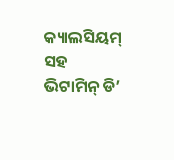କ୍ୟାଲସିୟମ୍ ସହ ଭିଟାମିନ୍ ଡି’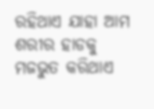ରହିଥାଏ ଯାହା ଆମ ଶରୀର ହାଡକୁ ମଜଭୁତ କରିଥାଏ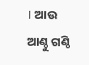। ଆଉ ଆଣ୍ଠୁ ଗଣ୍ଠି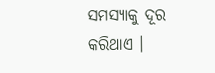ସମସ୍ୟାକୁ ଦୂର କରିଥାଏ ।